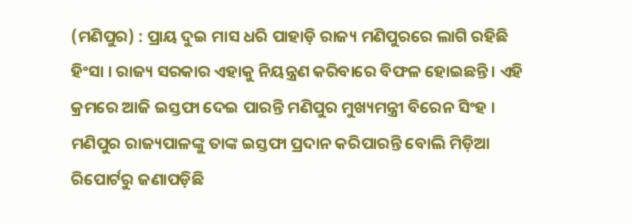(ମଣିପୁର) : ପ୍ରାୟ ଦୁଇ ମାସ ଧରି ପାହାଡ଼ି ରାଜ୍ୟ ମଣିପୁରରେ ଲାଗି ରହିଛି ହିଂସା । ରାଜ୍ୟ ସରକାର ଏହାକୁ ନିୟନ୍ତ୍ରଣ କରିବାରେ ବିଫଳ ହୋଇଛନ୍ତି । ଏହି କ୍ରମରେ ଆଜି ଇସ୍ତଫା ଦେଇ ପାରନ୍ତି ମଣିପୁର ମୁଖ୍ୟମନ୍ତ୍ରୀ ବିରେନ ସିଂହ । ମଣିପୁର ରାଜ୍ୟପାଳଙ୍କୁ ତାଙ୍କ ଇସ୍ତଫା ପ୍ରଦାନ କରିପାରନ୍ତି ବୋଲି ମିଡ଼ିଆ ରିପୋର୍ଟରୁ ଜଣାପଡ଼ିଛି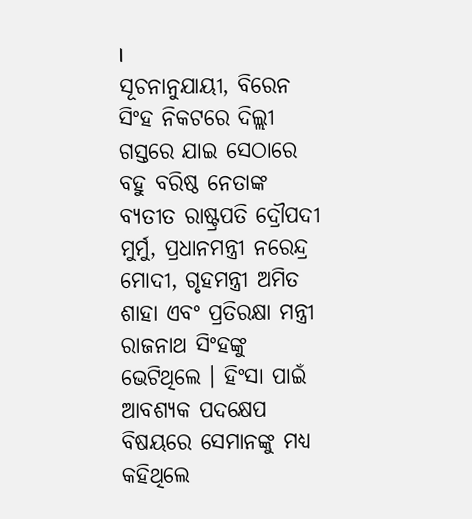।
ସୂଚନାନୁଯାୟୀ, ବିରେନ ସିଂହ ନିକଟରେ ଦିଲ୍ଲୀ ଗସ୍ତରେ ଯାଇ ସେଠାରେ ବହୁ ବରିଷ୍ଠ ନେତାଙ୍କ ବ୍ୟତୀତ ରାଷ୍ଟ୍ରପତି ଦ୍ରୌପଦୀ ମୁର୍ମୁ, ପ୍ରଧାନମନ୍ତ୍ରୀ ନରେନ୍ଦ୍ର ମୋଦୀ, ଗୃହମନ୍ତ୍ରୀ ଅମିତ ଶାହା ଏବଂ ପ୍ରତିରକ୍ଷା ମନ୍ତ୍ରୀ ରାଜନାଥ ସିଂହଙ୍କୁ ଭେଟିଥିଲେ । ହିଂସା ପାଇଁ ଆବଶ୍ୟକ ପଦକ୍ଷେପ ବିଷୟରେ ସେମାନଙ୍କୁ ମଧ୍ୟ କହିଥିଲେ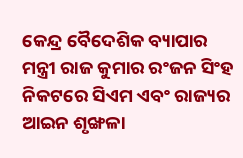କେନ୍ଦ୍ର ବୈଦେଶିକ ବ୍ୟାପାର ମନ୍ତ୍ରୀ ରାଜ କୁମାର ରଂଜନ ସିଂହ ନିକଟରେ ସିଏମ ଏବଂ ରାଜ୍ୟର ଆଇନ ଶୃଙ୍ଖଳା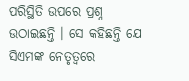ପରିସ୍ଥିତି ଉପରେ ପ୍ରଶ୍ନ ଉଠାଇଛନ୍ତି । ସେ କହିଛନ୍ତି ଯେ ସିଏମଙ୍କ ନେତୃତ୍ୱରେ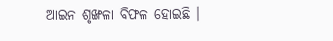ଆଇନ ଶୃଙ୍ଖଳା ବିଫଳ ହୋଇଛି ।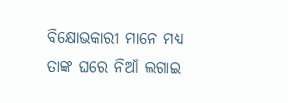ବିକ୍ଷୋଭକାରୀ ମାନେ ମଧ୍ୟ ତାଙ୍କ ଘରେ ନିଆଁ ଲଗାଇ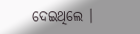ଦେଇଥିଲେ ।